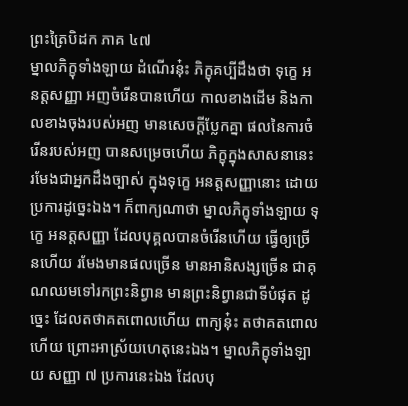ព្រះត្រៃបិដក ភាគ ៤៧
ម្នាលភិក្ខុទាំងឡាយ ដំណើរនុ៎ះ ភិក្ខុគប្បីដឹងថា ទុក្ខេ អនត្តសញ្ញា អញចំរើនបានហើយ កាលខាងដើម និងកាលខាងចុងរបស់អញ មានសេចក្តីប្លែកគ្នា ផលនៃការចំរើនរបស់អញ បានសម្រេចហើយ ភិក្ខុក្នុងសាសនានេះ រមែងជាអ្នកដឹងច្បាស់ ក្នុងទុក្ខេ អនត្តសញ្ញានោះ ដោយប្រការដូច្នេះឯង។ ក៏ពាក្យណាថា ម្នាលភិក្ខុទាំងឡាយ ទុក្ខេ អនត្តសញ្ញា ដែលបុគ្គលបានចំរើនហើយ ធ្វើឲ្យច្រើនហើយ រមែងមានផលច្រើន មានអានិសង្សច្រើន ជាគុណឈមទៅរកព្រះនិព្វាន មានព្រះនិព្វានជាទីបំផុត ដូច្នេះ ដែលតថាគតពោលហើយ ពាក្យនុ៎ះ តថាគតពោលហើយ ព្រោះអាស្រ័យហេតុនេះឯង។ ម្នាលភិក្ខុទាំងឡាយ សញ្ញា ៧ ប្រការនេះឯង ដែលបុ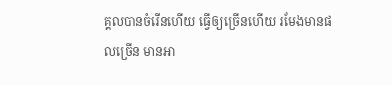គ្គលបានចំរើនហើយ ធ្វើឲ្យច្រើនហើយ រមែងមានផលច្រើន មានអា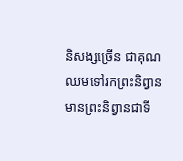និសង្សច្រើន ជាគុណឈមទៅរកព្រះនិព្វាន មានព្រះនិព្វានជាទី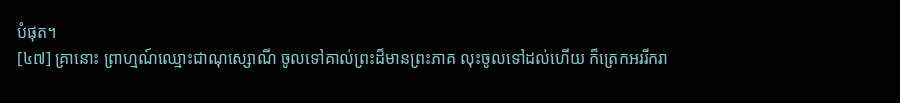បំផុត។
[៤៧] គ្រានោះ ព្រាហ្មណ៍ឈ្មោះជាណុស្សោណី ចូលទៅគាល់ព្រះដ៏មានព្រះភាគ លុះចូលទៅដល់ហើយ ក៏ត្រេកអររីករា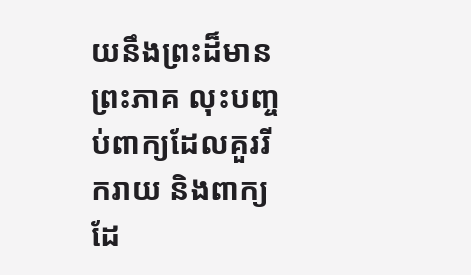យនឹងព្រះដ៏មានព្រះភាគ លុះបញ្ចប់ពាក្យដែលគួររីករាយ និងពាក្យដែ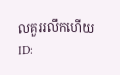លគួររលឹកហើយ
ID: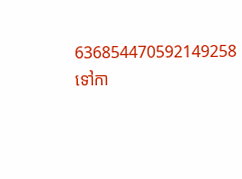636854470592149258
ទៅកា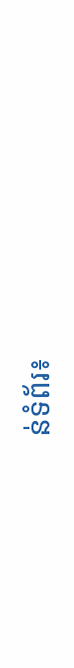ន់ទំព័រ៖